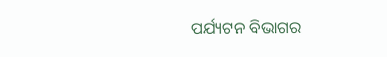ପର୍ଯ୍ୟଟନ ବିଭାଗର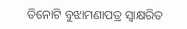ତିନୋଟି ବୁଝାମଣାପତ୍ର ସ୍ବାକ୍ଷରିତ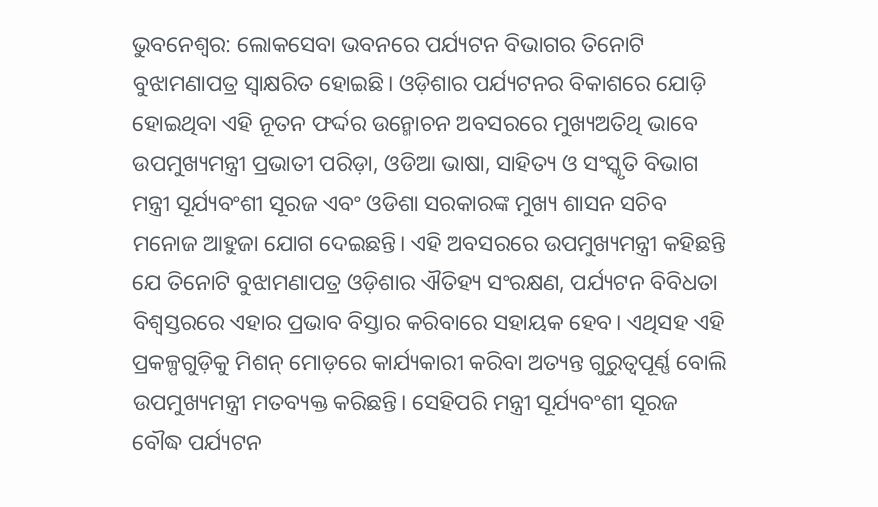ଭୁବନେଶ୍ଵର: ଲୋକସେବା ଭବନରେ ପର୍ଯ୍ୟଟନ ବିଭାଗର ତିନୋଟି ବୁଝାମଣାପତ୍ର ସ୍ବାକ୍ଷରିତ ହୋଇଛି। ଓଡ଼ିଶାର ପର୍ଯ୍ୟଟନର ବିକାଶରେ ଯୋଡ଼ି ହୋଇଥିବା ଏହି ନୂତନ ଫର୍ଦ୍ଦର ଉନ୍ମୋଚନ ଅବସରରେ ମୁଖ୍ୟଅତିଥି ଭାବେ ଉପମୁଖ୍ୟମନ୍ତ୍ରୀ ପ୍ରଭାତୀ ପରିଡ଼ା, ଓଡିଆ ଭାଷା, ସାହିତ୍ୟ ଓ ସଂସ୍କୃତି ବିଭାଗ ମନ୍ତ୍ରୀ ସୂର୍ଯ୍ୟବଂଶୀ ସୂରଜ ଏବଂ ଓଡିଶା ସରକାରଙ୍କ ମୁଖ୍ୟ ଶାସନ ସଚିବ ମନୋଜ ଆହୁଜା ଯୋଗ ଦେଇଛନ୍ତି। ଏହି ଅବସରରେ ଉପମୁଖ୍ୟମନ୍ତ୍ରୀ କହିଛନ୍ତି ଯେ ତିନୋଟି ବୁଝାମଣାପତ୍ର ଓଡ଼ିଶାର ଐତିହ୍ୟ ସଂରକ୍ଷଣ, ପର୍ଯ୍ୟଟନ ବିବିଧତା ବିଶ୍ୱସ୍ତରରେ ଏହାର ପ୍ରଭାବ ବିସ୍ତାର କରିବାରେ ସହାୟକ ହେବ। ଏଥିସହ ଏହି ପ୍ରକଳ୍ପଗୁଡ଼ିକୁ ମିଶନ୍ ମୋଡ଼ରେ କାର୍ଯ୍ୟକାରୀ କରିବା ଅତ୍ୟନ୍ତ ଗୁରୁତ୍ୱପୂର୍ଣ୍ଣ ବୋଲି ଉପମୁଖ୍ୟମନ୍ତ୍ରୀ ମତବ୍ୟକ୍ତ କରିଛନ୍ତି। ସେହିପରି ମନ୍ତ୍ରୀ ସୂର୍ଯ୍ୟବଂଶୀ ସୂରଜ ବୌଦ୍ଧ ପର୍ଯ୍ୟଟନ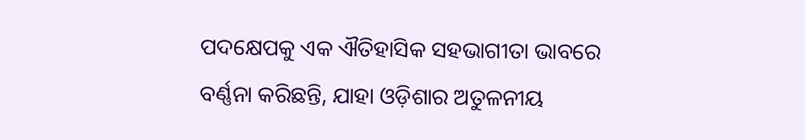ପଦକ୍ଷେପକୁ ଏକ ଐତିହାସିକ ସହଭାଗୀତା ଭାବରେ ବର୍ଣ୍ଣନା କରିଛନ୍ତି, ଯାହା ଓଡ଼ିଶାର ଅତୁଳନୀୟ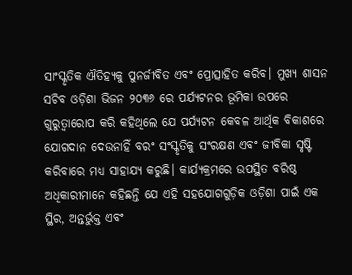ସାଂସ୍କୃତିକ ଐତିହ୍ୟକୁ ପୁନର୍ଜୀବିତ ଏବଂ ପ୍ରୋତ୍ସାହିତ କରିବ। ମୁଖ୍ୟ ଶାସନ ସଚିବ ଓଡ଼ିଶା ଭିଜନ ୨୦୩୬ ରେ ପର୍ଯ୍ୟଟନର ଭୂମିକା ଉପରେ ଗୁରୁତ୍ୱାରୋପ କରି କହିଥିଲେ ଯେ ପର୍ଯ୍ୟଟନ କେବଳ ଆର୍ଥିକ ବିକାଶରେ ଯୋଗଦାନ ଦେଉନାହିଁ ବରଂ ସଂସ୍କୃତିକୁ ସଂରକ୍ଷଣ ଏବଂ ଜୀବିକା ସୃଷ୍ଟି କରିବାରେ ମଧ୍ୟ ସାହାଯ୍ୟ କରୁଛି। କାର୍ଯ୍ୟକ୍ରମରେ ଉପସ୍ଥିତ ବରିଷ୍ଠ ଅଧିକାରୀମାନେ କହିଛନ୍ତି ଯେ ଏହି ସହଯୋଗଗୁଡ଼ିକ ଓଡ଼ିଶା ପାଇଁ ଏକ ସ୍ଥିର, ଅନ୍ତର୍ଭୁକ୍ତ ଏବଂ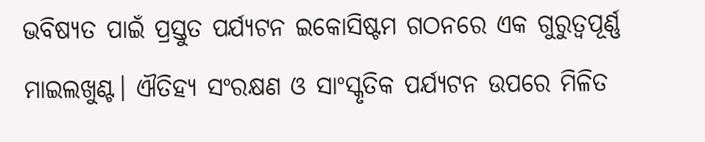ଭବିଷ୍ୟତ ପାଇଁ ପ୍ରସ୍ତୁତ ପର୍ଯ୍ୟଟନ ଇକୋସିଷ୍ଟମ ଗଠନରେ ଏକ ଗୁରୁତ୍ୱପୂର୍ଣ୍ଣ ମାଇଲଖୁଣ୍ଟ। ଐତିହ୍ୟ ସଂରକ୍ଷଣ ଓ ସାଂସ୍କୃତିକ ପର୍ଯ୍ୟଟନ ଉପରେ ମିଳିତ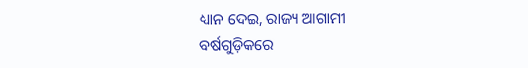ଧ୍ୟାନ ଦେଇ, ରାଜ୍ୟ ଆଗାମୀ ବର୍ଷଗୁଡ଼ିକରେ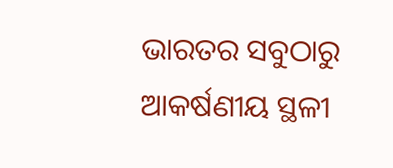ଭାରତର ସବୁଠାରୁ ଆକର୍ଷଣୀୟ ସ୍ଥଳୀ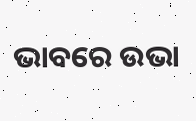ଭାବରେ ଉଭା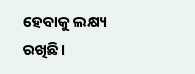ହେବାକୁ ଲକ୍ଷ୍ୟ ରଖିଛି।